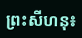ព្រះសីហនុ៖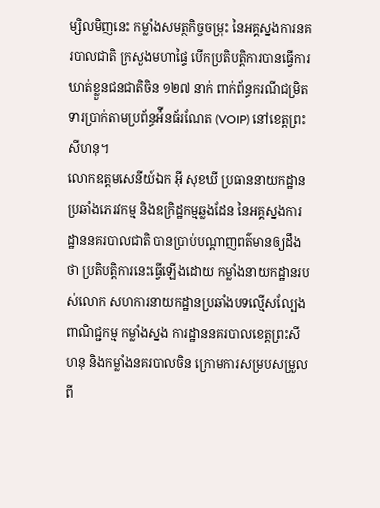ម្សិលមិញនេះ កម្លាំងសមត្ថកិច្ចចម្រុះ នៃអគ្គស្នងការនគរបាលជាតិ ក្រសួងមហាផ្ទៃ បើកប្រតិបត្តិការបានធ្វើការឃាត់ខ្លួនជនជាតិចិន ១២៧ នាក់ ពាក់ព័ន្ធករណីជម្រិតទារប្រាក់តាមប្រព័ន្ធអ៉ីនធ័រណែត (VOIP) នៅខេត្តព្រះសីហនុ។
លោកឧត្តមសេនីយ៍ឯក អ៊ី សុខឃី ប្រធាននាយកដ្ឋានប្រឆាំងភេរវកម្ម និងឧក្រិដ្ឋកម្មឆ្លងដែន នៃអគ្គស្នងការដ្ឋាននគរបាលជាតិ បានប្រាប់បណ្ដាញពត៌មានឲ្យដឹងថា ប្រតិបត្តិការនេះធ្វើឡើងដោយ កម្លាំងនាយកដ្ឋានរបស់លោក សហការនាយកដ្ឋានប្រឆាំងបទល្មើសល្បែងពាណិជ្ជកម្ម កម្លាំងស្នង ការដ្ឋាននគរបាលខេត្តព្រះសីហនុ និងកម្លាំងនគរបាលចិន ក្រោមការសម្របសម្រួលពី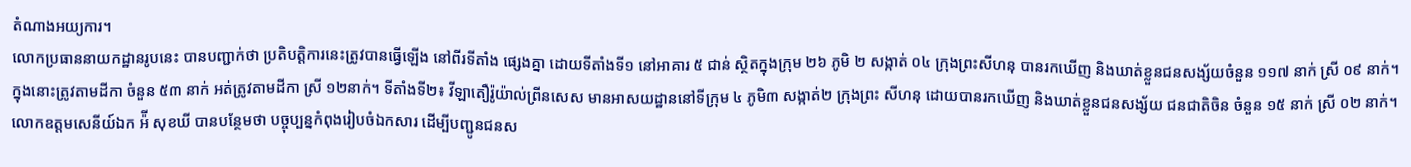តំណាងអយ្យការ។
លោកប្រធាននាយកដ្ឋានរូបនេះ បានបញ្ជាក់ថា ប្រតិបត្តិការនេះត្រូវបានធ្វើឡើង នៅពីរទីតាំង ផ្សេងគ្នា ដោយទីតាំងទី១ នៅអាគារ ៥ ជាន់ ស្ថិតក្នុងក្រុម ២៦ ភូមិ ២ សង្កាត់ ០៤ ក្រុងព្រះសីហនុ បានរកឃើញ និងឃាត់ខ្លួនជនសង្ស័យចំនួន ១១៧ នាក់ ស្រី ០៩ នាក់។ ក្នុងនោះត្រូវតាមដីកា ចំនួន ៥៣ នាក់ អត់ត្រូវតាមដីកា ស្រី ១២នាក់។ ទីតាំងទី២៖ វីឡាតឿរ៉ូយ៉ាល់ព្រីនសេស មានអាសយដ្ឋាននៅទីក្រុម ៤ ភូមិ៣ សង្កាត់២ ក្រុងព្រះ សីហនុ ដោយបានរកឃើញ និងឃាត់ខ្លួនជនសង្ស័យ ជនជាតិចិន ចំនួន ១៥ នាក់ ស្រី ០២ នាក់។
លោកឧត្តមសេនីយ៍ឯក អ៉ី សុខឃី បានបន្ថែមថា បច្ចុប្បន្នកំពុងរៀបចំឯកសារ ដើម្បីបញ្ជូនជនស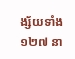ង្ស័យទាំង ១២៧ នា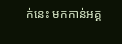ក់នេះ មកកាន់អគ្គ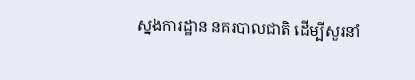ស្នងការដ្ឋាន នគរបាលជាតិ ដើម្បីសួរនាំ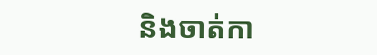និងចាត់កា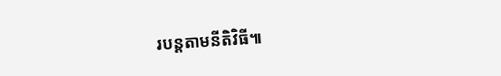របន្ដតាមនីតិវិធី៕